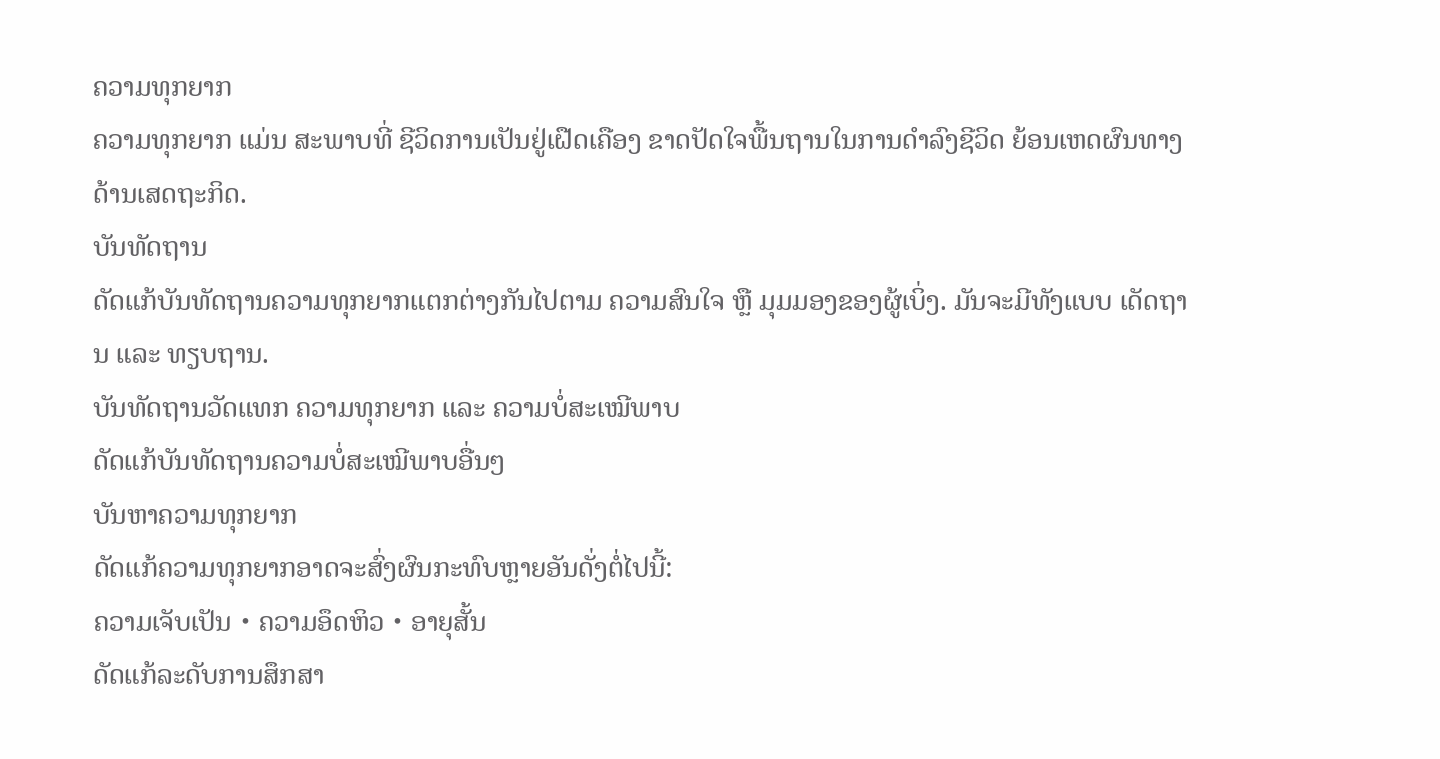ຄວາມທຸກຍາກ
ຄວາມທຸກຍາກ ແມ່ນ ສະພາບທີ່ ຊີວິດການເປັນຢູ່ເຝືດເຄືອງ ຂາດປັດໃຈພື້ນຖານໃນການດຳລົງຊີວິດ ຍ້ອນເຫດຜົນທາງດ້ານເສດຖະກິດ.
ບັນທັດຖານ
ດັດແກ້ບັນທັດຖານຄວາມທຸກຍາກແຕກຕ່າງກັນໄປຕາມ ຄວາມສົນໃຈ ຫຼື ມຸມມອງຂອງຜູ້ເບິ່ງ. ມັນຈະມີທັງແບບ ເດັດຖານ ແລະ ທຽບຖານ.
ບັນທັດຖານວັດແທກ ຄວາມທຸກຍາກ ແລະ ຄວາມບໍ່ສະເໝີພາບ
ດັດແກ້ບັນທັດຖານຄວາມບໍ່ສະເໝີພາບອື່ນໆ
ບັນຫາຄວາມທຸກຍາກ
ດັດແກ້ຄວາມທຸກຍາກອາດຈະສົ່ງຜົນກະທົບຫຼາຍອັນດັ່ງຕໍ່ໄປນີ້:
ຄວາມເຈັບເປັນ・ຄວາມອຶດຫິວ・ອາຍຸສັ້ນ
ດັດແກ້ລະດັບການສຶກສາ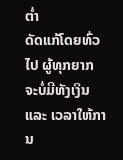ຕ່ຳ
ດັດແກ້ໂດຍທົ່ວໄປ ຜູ້ທຸກຍາກ ຈະບໍ່ມີທັງເງິນ ແລະ ເວລາໃຫ້ການ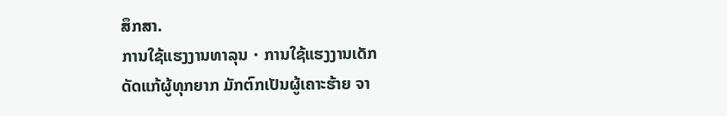ສຶກສາ.
ການໃຊ້ແຮງງານທາລຸນ・ການໃຊ້ແຮງງານເດັກ
ດັດແກ້ຜູ້ທຸກຍາກ ມັກຕົກເປັນຜູ້ເຄາະຮ້າຍ ຈາ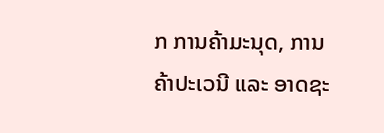ກ ການຄ້າມະນຸດ, ການຄ້າປະເວນີ ແລະ ອາດຊະ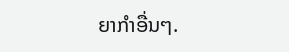ຍາກຳອື່ນໆ.